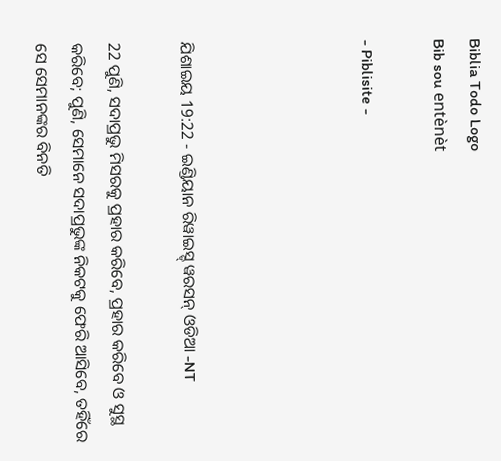Biblia Todo Logo
Bib sou entènèt

- Piblisite -




ଯିଶାଇୟ 19:22 - ଇଣ୍ଡିୟାନ ରିୱାଇସ୍ଡ୍ ୱରସନ୍ ଓଡିଆ -NT

22 ପୁଣି, ସଦାପ୍ରଭୁ ମିସରକୁ ପ୍ରହାର କରିବେ, ପ୍ରହାର କରିବେ ଓ ସୁସ୍ଥ କରିବେ; ପୁଣି, ସେମାନେ ସଦାପ୍ରଭୁଙ୍କ ନିକଟକୁ ଫେରି ଆସିବେ, ତହିଁରେ ସେ ସେମାନଙ୍କର ବିନତି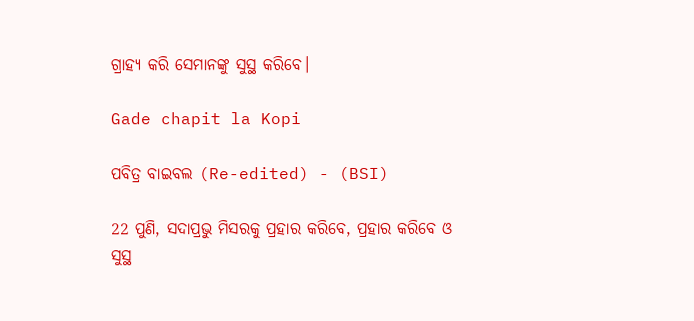ଗ୍ରାହ୍ୟ କରି ସେମାନଙ୍କୁ ସୁସ୍ଥ କରିବେ।

Gade chapit la Kopi

ପବିତ୍ର ବାଇବଲ (Re-edited) - (BSI)

22 ପୁଣି, ସଦାପ୍ରଭୁ ମିସରକୁ ପ୍ରହାର କରିବେ, ପ୍ରହାର କରିବେ ଓ ସୁସ୍ଥ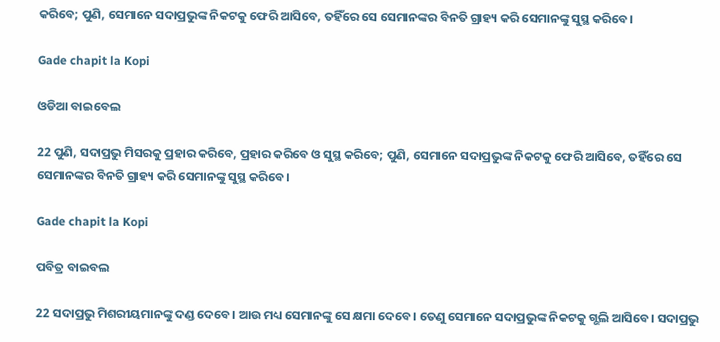କରିବେ; ପୁଣି, ସେମାନେ ସଦାପ୍ରଭୁଙ୍କ ନିକଟକୁ ଫେରି ଆସିବେ, ତହିଁରେ ସେ ସେମାନଙ୍କର ବିନତି ଗ୍ରାହ୍ୟ କରି ସେମାନଙ୍କୁ ସୁସ୍ଥ କରିବେ।

Gade chapit la Kopi

ଓଡିଆ ବାଇବେଲ

22 ପୁଣି, ସଦାପ୍ରଭୁ ମିସରକୁ ପ୍ରହାର କରିବେ, ପ୍ରହାର କରିବେ ଓ ସୁସ୍ଥ କରିବେ; ପୁଣି, ସେମାନେ ସଦାପ୍ରଭୁଙ୍କ ନିକଟକୁ ଫେରି ଆସିବେ, ତହିଁରେ ସେ ସେମାନଙ୍କର ବିନତି ଗ୍ରାହ୍ୟ କରି ସେମାନଙ୍କୁ ସୁସ୍ଥ କରିବେ।

Gade chapit la Kopi

ପବିତ୍ର ବାଇବଲ

22 ସଦାପ୍ରଭୁ ମିଶରୀୟମାନଙ୍କୁ ଦଣ୍ଡ ଦେବେ। ଆଉ ମଧ୍ୟ ସେମାନଙ୍କୁ ସେ କ୍ଷମା ଦେବେ। ତେଣୁ ସେମାନେ ସଦାପ୍ରଭୁଙ୍କ ନିକଟକୁ ଗ୍ଭଲି ଆସିବେ। ସଦାପ୍ରଭୁ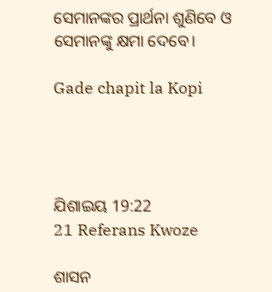ସେମାନଙ୍କର ପ୍ରାର୍ଥନା ଶୁଣିବେ ଓ ସେମାନଙ୍କୁ କ୍ଷମା ଦେବେ।

Gade chapit la Kopi




ଯିଶାଇୟ 19:22
21 Referans Kwoze

ଶାସନ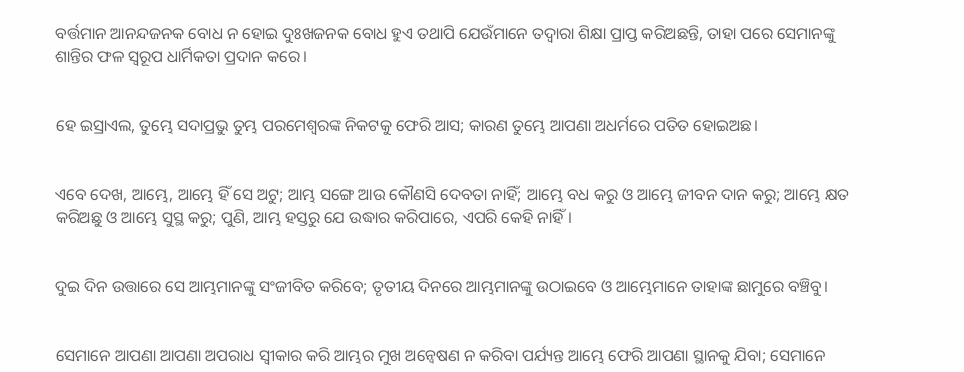ବର୍ତ୍ତମାନ ଆନନ୍ଦଜନକ ବୋଧ ନ ହୋଇ ଦୁଃଖଜନକ ବୋଧ ହୁଏ ତଥାପି ଯେଉଁମାନେ ତଦ୍ୱାରା ଶିକ୍ଷା ପ୍ରାପ୍ତ କରିଅଛନ୍ତି, ତାହା ପରେ ସେମାନଙ୍କୁ ଶାନ୍ତିର ଫଳ ସ୍ୱରୂପ ଧାର୍ମିକତା ପ୍ରଦାନ କରେ।


ହେ ଇସ୍ରାଏଲ, ତୁମ୍ଭେ ସଦାପ୍ରଭୁ ତୁମ୍ଭ ପରମେଶ୍ୱରଙ୍କ ନିକଟକୁ ଫେରି ଆସ; କାରଣ ତୁମ୍ଭେ ଆପଣା ଅଧର୍ମରେ ପତିତ ହୋଇଅଛ।


ଏବେ ଦେଖ, ଆମ୍ଭେ, ଆମ୍ଭେ ହିଁ ସେ ଅଟୁ; ଆମ୍ଭ ସଙ୍ଗେ ଆଉ କୌଣସି ଦେବତା ନାହିଁ; ଆମ୍ଭେ ବଧ କରୁ ଓ ଆମ୍ଭେ ଜୀବନ ଦାନ କରୁ; ଆମ୍ଭେ କ୍ଷତ କରିଅଛୁ ଓ ଆମ୍ଭେ ସୁସ୍ଥ କରୁ; ପୁଣି, ଆମ୍ଭ ହସ୍ତରୁ ଯେ ଉଦ୍ଧାର କରିପାରେ, ଏପରି କେହି ନାହିଁ।


ଦୁଇ ଦିନ ଉତ୍ତାରେ ସେ ଆମ୍ଭମାନଙ୍କୁ ସଂଜୀବିତ କରିବେ; ତୃତୀୟ ଦିନରେ ଆମ୍ଭମାନଙ୍କୁ ଉଠାଇବେ ଓ ଆମ୍ଭେମାନେ ତାହାଙ୍କ ଛାମୁରେ ବଞ୍ଚିବୁ।


ସେମାନେ ଆପଣା ଆପଣା ଅପରାଧ ସ୍ୱୀକାର କରି ଆମ୍ଭର ମୁଖ ଅନ୍ଵେଷଣ ନ କରିବା ପର୍ଯ୍ୟନ୍ତ ଆମ୍ଭେ ଫେରି ଆପଣା ସ୍ଥାନକୁ ଯିବା; ସେମାନେ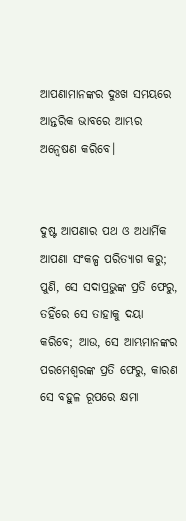ଆପଣାମାନଙ୍କର ଦୁଃଖ ସମୟରେ ଆନ୍ତରିକ ଭାବରେ ଆମ୍ଭର ଅନ୍ଵେଷଣ କରିବେ।


ଦୁଷ୍ଟ ଆପଣାର ପଥ ଓ ଅଧାର୍ମିକ ଆପଣା ସଂକଳ୍ପ ପରିତ୍ୟାଗ କରୁ; ପୁଣି, ସେ ସଦାପ୍ରଭୁଙ୍କ ପ୍ରତି ଫେରୁ, ତହିଁରେ ସେ ତାହାକୁ ଦୟା କରିବେ; ଆଉ, ସେ ଆମ୍ଭମାନଙ୍କର ପରମେଶ୍ୱରଙ୍କ ପ୍ରତି ଫେରୁ, କାରଣ ସେ ବହୁଳ ରୂପରେ କ୍ଷମା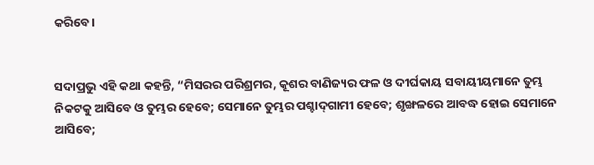କରିବେ।


ସଦାପ୍ରଭୁ ଏହି କଥା କହନ୍ତି, “ମିସରର ପରିଶ୍ରମର, କୂଶର ବାଣିଜ୍ୟର ଫଳ ଓ ଦୀର୍ଘକାୟ ସବାୟୀୟମାନେ ତୁମ୍ଭ ନିକଟକୁ ଆସିବେ ଓ ତୁମ୍ଭର ହେବେ; ସେମାନେ ତୁମ୍ଭର ପଶ୍ଚାଦ୍‍ଗାମୀ ହେବେ; ଶୃଙ୍ଖଳରେ ଆବଦ୍ଧ ହୋଇ ସେମାନେ ଆସିବେ;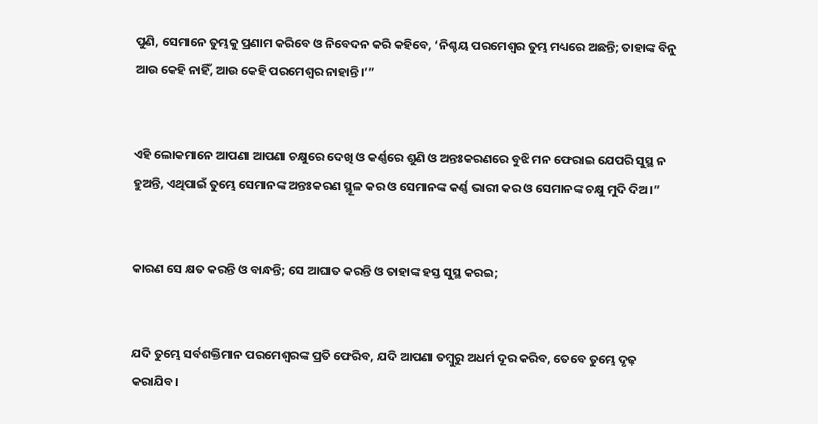ପୁଣି, ସେମାନେ ତୁମ୍ଭକୁ ପ୍ରଣାମ କରିବେ ଓ ନିବେଦନ କରି କହିବେ, ‘ନିଶ୍ଚୟ ପରମେଶ୍ୱର ତୁମ୍ଭ ମଧ୍ୟରେ ଅଛନ୍ତି; ତାହାଙ୍କ ବିନୁ ଆଉ କେହି ନାହିଁ, ଆଉ କେହି ପରମେଶ୍ୱର ନାହାନ୍ତି।’”


ଏହି ଲୋକମାନେ ଆପଣା ଆପଣା ଚକ୍ଷୁରେ ଦେଖି ଓ କର୍ଣ୍ଣରେ ଶୁଣି ଓ ଅନ୍ତଃକରଣରେ ବୁଝି ମନ ଫେରାଇ ଯେପରି ସୁସ୍ଥ ନ ହୁଅନ୍ତି, ଏଥିପାଇଁ ତୁମ୍ଭେ ସେମାନଙ୍କ ଅନ୍ତଃକରଣ ସ୍ଥୂଳ କର ଓ ସେମାନଙ୍କ କର୍ଣ୍ଣ ଭାରୀ କର ଓ ସେମାନଙ୍କ ଚକ୍ଷୁ ମୁଦି ଦିଅ।”


କାରଣ ସେ କ୍ଷତ କରନ୍ତି ଓ ବାନ୍ଧନ୍ତି; ସେ ଆଘାତ କରନ୍ତି ଓ ତାହାଙ୍କ ହସ୍ତ ସୁସ୍ଥ କରଇ;


ଯଦି ତୁମ୍ଭେ ସର୍ବଶକ୍ତିମାନ ପରମେଶ୍ୱରଙ୍କ ପ୍ରତି ଫେରିବ, ଯଦି ଆପଣା ତମ୍ବୁରୁ ଅଧର୍ମ ଦୂର କରିବ, ତେବେ ତୁମ୍ଭେ ଦୃଢ଼ କରାଯିବ।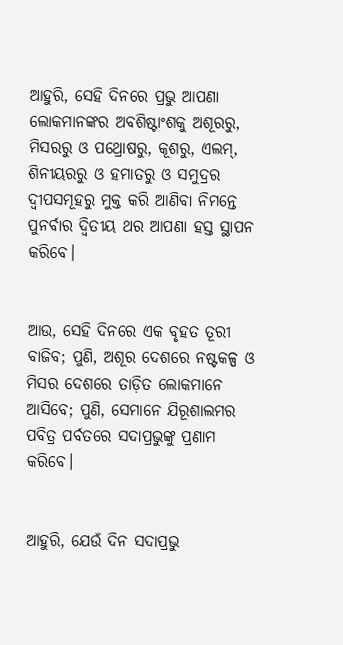ଆହୁରି, ସେହି ଦିନରେ ପ୍ରଭୁ ଆପଣା ଲୋକମାନଙ୍କର ଅବଶିଷ୍ଟାଂଶକୁ ଅଶୂରରୁ, ମିସରରୁ ଓ ପଥ୍ରୋଷରୁ, କୂଶରୁ, ଏଲମ୍‍, ଶିନୀୟରରୁ ଓ ହମାତରୁ ଓ ସମୁଦ୍ରର ଦ୍ୱୀପସମୂହରୁ ମୁକ୍ତ କରି ଆଣିବା ନିମନ୍ତେ ପୁନର୍ବାର ଦ୍ୱିତୀୟ ଥର ଆପଣା ହସ୍ତ ସ୍ଥାପନ କରିବେ।


ଆଉ, ସେହି ଦିନରେ ଏକ ବୃହତ ତୂରୀ ବାଜିବ; ପୁଣି, ଅଶୂର ଦେଶରେ ନଷ୍ଟକଳ୍ପ ଓ ମିସର ଦେଶରେ ତାଡ଼ିତ ଲୋକମାନେ ଆସିବେ; ପୁଣି, ସେମାନେ ଯିରୂଶାଲମର ପବିତ୍ର ପର୍ବତରେ ସଦାପ୍ରଭୁଙ୍କୁ ପ୍ରଣାମ କରିବେ।


ଆହୁରି, ଯେଉଁ ଦିନ ସଦାପ୍ରଭୁ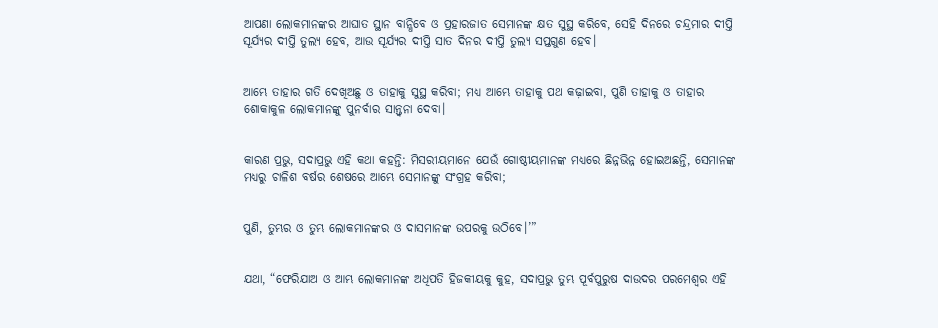ଆପଣା ଲୋକମାନଙ୍କର ଆଘାତ ସ୍ଥାନ ବାନ୍ଧିବେ ଓ ପ୍ରହାରଜାତ ସେମାନଙ୍କ କ୍ଷତ ସୁସ୍ଥ କରିବେ, ସେହି ଦିନରେ ଚନ୍ଦ୍ରମାର ଦୀପ୍ତି ସୂର୍ଯ୍ୟର ଦୀପ୍ତି ତୁଲ୍ୟ ହେବ, ଆଉ ସୂର୍ଯ୍ୟର ଦୀପ୍ତି ସାତ ଦିନର ଦୀପ୍ତି ତୁଲ୍ୟ ସପ୍ତଗୁଣ ହେବ।


ଆମ୍ଭେ ତାହାର ଗତି ଦେଖିଅଛୁ ଓ ତାହାକୁ ସୁସ୍ଥ କରିବା; ମଧ୍ୟ ଆମ୍ଭେ ତାହାକୁ ପଥ କଢ଼ାଇବା, ପୁଣି ତାହାକୁ ଓ ତାହାର ଶୋକାକୁଳ ଲୋକମାନଙ୍କୁ ପୁନର୍ବାର ସାନ୍ତ୍ୱନା ଦେବା।


କାରଣ ପ୍ରଭୁ, ସଦାପ୍ରଭୁ ଏହି କଥା କହନ୍ତି: ମିସରୀୟମାନେ ଯେଉଁ ଗୋଷ୍ଠୀୟମାନଙ୍କ ମଧ୍ୟରେ ଛିନ୍ନଭିନ୍ନ ହୋଇଅଛନ୍ତି, ସେମାନଙ୍କ ମଧ୍ୟରୁ ଚାଳିଶ ବର୍ଷର ଶେଷରେ ଆମ୍ଭେ ସେମାନଙ୍କୁ ସଂଗ୍ରହ କରିବା;


ପୁଣି, ତୁମ୍ଭର ଓ ତୁମ୍ଭ ଲୋକମାନଙ୍କର ଓ ଦାସମାନଙ୍କ ଉପରକୁ ଉଠିବେ।’”


ଯଥା, “ଫେରିଯାଅ ଓ ଆମ୍ଭ ଲୋକମାନଙ୍କ ଅଧିପତି ହିଜକୀୟକୁ କୁହ, ସଦାପ୍ରଭୁ ତୁମ୍ଭ ପୂର୍ବପୁରୁଷ ଦାଉଦର ପରମେଶ୍ୱର ଏହି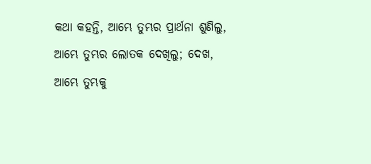କଥା କହନ୍ତି, ଆମ୍ଭେ ତୁମ୍ଭର ପ୍ରାର୍ଥନା ଶୁଣିଲୁ, ଆମ୍ଭେ ତୁମ୍ଭର ଲୋତକ ଦେଖିଲୁ; ଦେଖ, ଆମ୍ଭେ ତୁମ୍ଭକୁ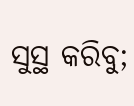ସୁସ୍ଥ କରିବୁ;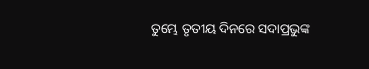ତୁମ୍ଭେ ତୃତୀୟ ଦିନରେ ସଦାପ୍ରଭୁଙ୍କ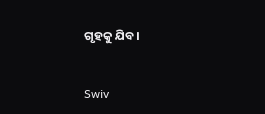ଗୃହକୁ ଯିବ।


Swiv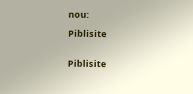nou:

Piblisite


Piblisite